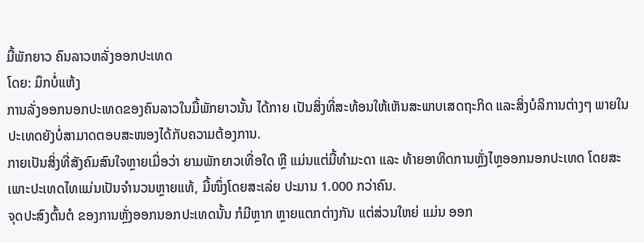ມື້ພັກຍາວ ຄົນລາວຫລັ່ງອອກປະເທດ
ໂດຍ: ມຶກບໍ່ແຫ້ງ
ການລັ່ງອອກນອກປະເທດຂອງຄົນລາວໃນມື້ພັກຍາວນັ້ນ ໄດ້ກາຍ ເປັນສິ່ງທີ່ສະທ້ອນໃຫ້ເຫັນສະພາບເສດຖະກິດ ແລະສິ່ງບໍລິການຕ່າງໆ ພາຍໃນປະເທດຍັງບໍ່ສາມາດຕອບສະໜອງໄດ້ກັບຄວາມຕ້ອງການ.
ກາຍເປັນສິ່ງທີ່ສັງຄົມສົນໃຈຫຼາຍເມື່ອວ່າ ຍາມພັກຍາວເທື່ອໃດ ຫຼື ແມ່ນແຕ່ມື້ທຳມະດາ ແລະ ທ້າຍອາທິດການຫຼັ່ງໄຫຼອອກນອກປະເທດ ໂດຍສະເພາະປະເທດໄທແມ່ນເປັນຈຳນວນຫຼາຍແທ້, ມື້ໜຶ່ງໂດຍສະເລ່ຍ ປະມານ 1.000 ກວ່າຄົນ.
ຈຸດປະສົງຕົ້ນຕໍ ຂອງການຫຼັ່ງອອກນອກປະເທດນັ້ນ ກໍມີຫຼາກ ຫຼາຍແຕກຕ່າງກັນ ແຕ່ສ່ວນໃຫຍ່ ແມ່ນ ອອກ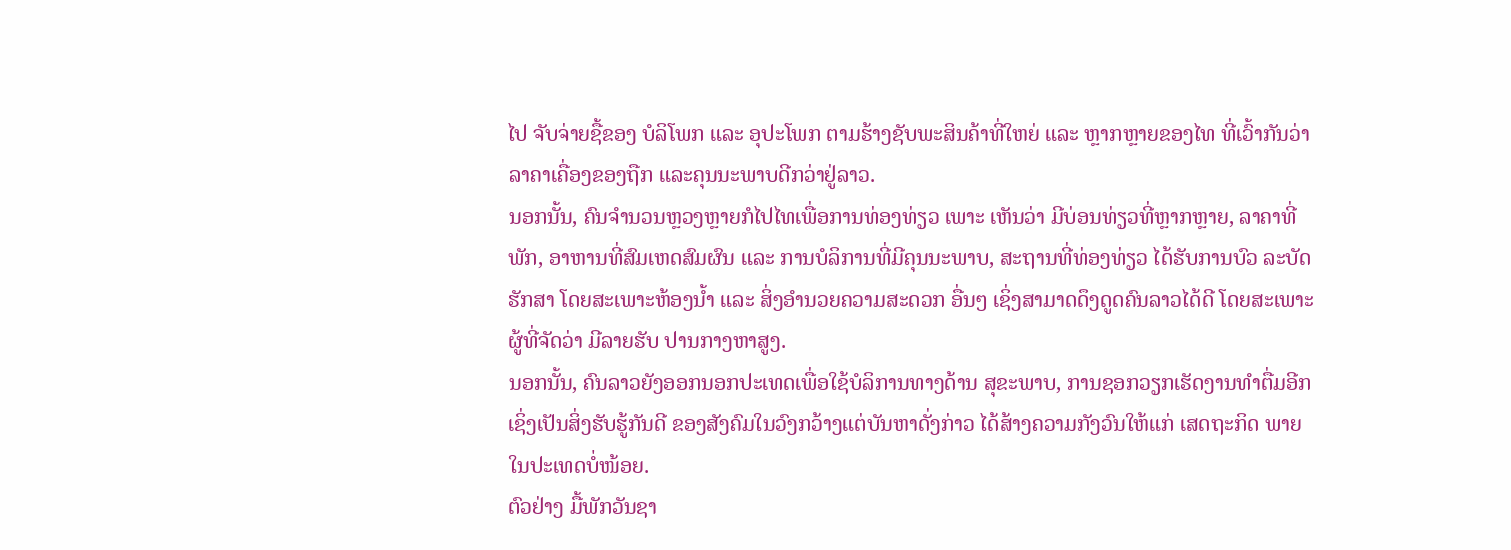ໄປ ຈັບຈ່າຍຊື້ຂອງ ບໍລິໂພກ ແລະ ອຸປະໂພກ ຕາມຮ້າງຊັບພະສິນຄ້າທີ່ໃຫຍ່ ແລະ ຫຼາກຫຼາຍຂອງໄທ ທີ່ເວົ້າກັນວ່າ ລາຄາເຄື່ອງຂອງຖືກ ແລະຄຸນນະພາບດີກວ່າຢູ່ລາວ.
ນອກນັ້ນ, ຄົນຈຳນວນຫຼວງຫຼາຍກໍໄປໄທເພື່ອການທ່ອງທ່ຽວ ເພາະ ເຫັນວ່າ ມີບ່ອນທ່ຽວທີ່ຫຼາກຫຼາຍ, ລາຄາທີ່ພັກ, ອາຫານທີ່ສົມເຫດສົມຜົນ ແລະ ການບໍລິການທີ່ມີຄຸນນະພາບ, ສະຖານທີ່ທ່ອງທ່ຽວ ໄດ້ຮັບການບົວ ລະບັດຮັກສາ ໂດຍສະເພາະຫ້ອງນໍ້າ ແລະ ສິ່ງອຳນວຍຄວາມສະດວກ ອື່ນໆ ເຊິ່ງສາມາດດຶງດູດຄົນລາວໄດ້ດີ ໂດຍສະເພາະຜູ້ທີ່ຈັດວ່າ ມີລາຍຮັບ ປານກາງຫາສູງ.
ນອກນັ້ນ, ຄົນລາວຍັງອອກນອກປະເທດເພື່ອໃຊ້ບໍລິການທາງດ້ານ ສຸຂະພາບ, ການຊອກວຽກເຮັດງານທຳຕື່ມອີກ ເຊິ່ງເປັນສິ່ງຮັບຮູ້ກັນດີ ຂອງສັງຄົມໃນວົງກວ້າງແຕ່ບັນຫາດັ່ງກ່າວ ໄດ້ສ້າງຄວາມກັງວົນໃຫ້ແກ່ ເສດຖະກິດ ພາຍໃນປະເທດບໍ່ໜ້ອຍ.
ຕົວຢ່າງ ມື້ພັກວັນຊາ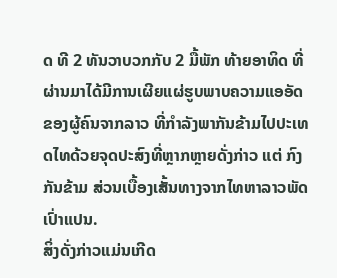ດ ທີ 2 ທັນວາບວກກັບ 2 ມື້ພັກ ທ້າຍອາທິດ ທີ່ຜ່ານມາໄດ້ມີການເຜີຍແຜ່ຮູບພາບຄວາມແອອັດຂອງຜູ້ຄົນຈາກລາວ ທີ່ກຳລັງພາກັນຂ້າມໄປປະເທດໄທດ້ວຍຈຸດປະສົງທີ່ຫຼາກຫຼາຍດັ່ງກ່າວ ແຕ່ ກົງກັນຂ້າມ ສ່ວນເບື້ອງເສັ້ນທາງຈາກໄທຫາລາວພັດເປົ່າແປນ.
ສິ່ງດັ່ງກ່າວແມ່ນເກີດ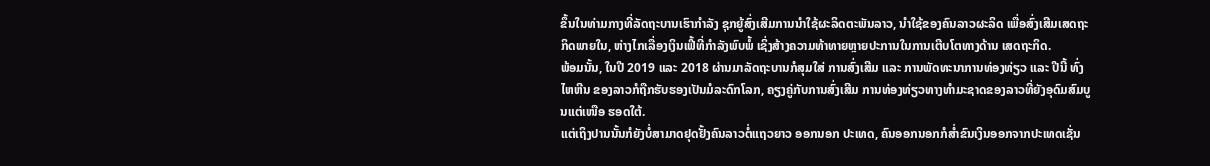ຂຶ້ນໃນທ່າມກາງທີ່ລັດຖະບານເຮົາກຳລັງ ຊຸກຍູ້ສົ່ງເສີມການນຳໃຊ້ຜະລິດຕະພັນລາວ, ນຳໃຊ້ຂອງຄົນລາວຜະລິດ ເພື່ອສົ່ງເສີມເສດຖະກິດພາຍໃນ, ຫ່າງໄກເລື່ອງເງິນເຟີ້ທີ່ກຳລັງພົບພໍ້ ເຊິ່ງສ້າງຄວາມທ້າທາຍຫຼາຍປະການໃນການເຕີບໂຕທາງດ້ານ ເສດຖະກິດ.
ພ້ອມນັ້ນ, ໃນປີ 2019 ແລະ 2018 ຜ່ານມາລັດຖະບານກໍສຸມໃສ່ ການສົ່ງເສີມ ແລະ ການພັດທະນາການທ່ອງທ່ຽວ ແລະ ປີນີ້ ທົ່ງໄຫຫີນ ຂອງລາວກໍຖືກຮັບຮອງເປັນມໍລະດົກໂລກ, ຄຽງຄູ່ກັບການສົ່ງເສີມ ການທ່ອງທ່ຽວທາງທຳມະຊາດຂອງລາວທີ່ຍັງອຸດົມສົມບູນແຕ່ເໜືອ ຮອດໃຕ້.
ແຕ່ເຖິງປານນັ້ນກໍຍັງບໍ່ສາມາດຢຸດຢັ້ງຄົນລາວຕໍ່ແຖວຍາວ ອອກນອກ ປະເທດ, ຄົນອອກນອກກໍສໍ່າຂົນເງິນອອກຈາກປະເທດເຊັ່ນ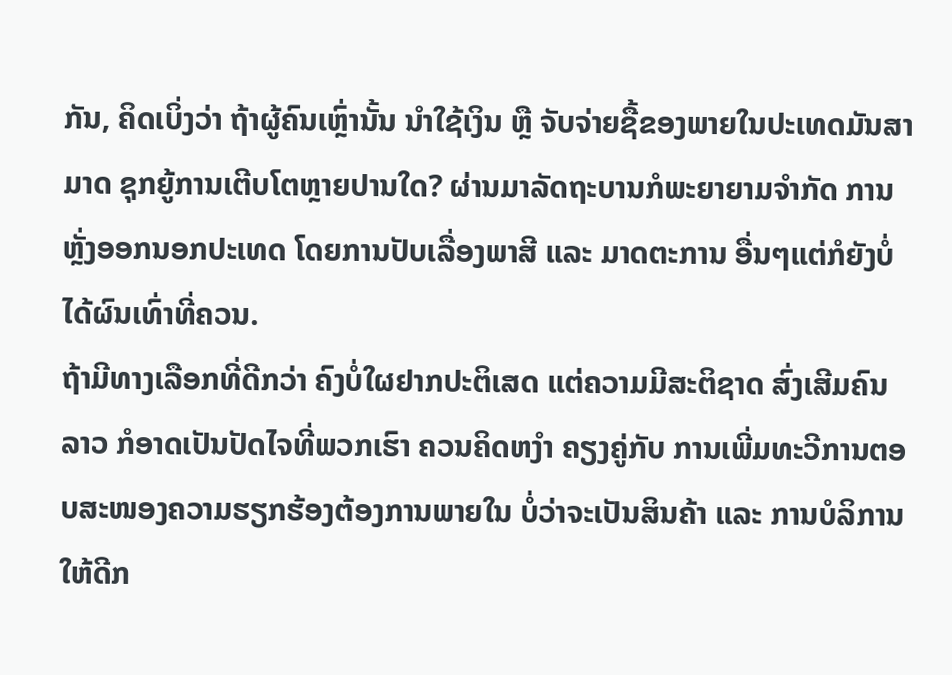ກັນ, ຄິດເບິ່ງວ່າ ຖ້າຜູ້ຄົນເຫຼົ່ານັ້ນ ນຳໃຊ້ເງິນ ຫຼື ຈັບຈ່າຍຊື້ຂອງພາຍໃນປະເທດມັນສາມາດ ຊຸກຍູ້ການເຕີບໂຕຫຼາຍປານໃດ? ຜ່ານມາລັດຖະບານກໍພະຍາຍາມຈຳກັດ ການຫຼັ່ງອອກນອກປະເທດ ໂດຍການປັບເລື່ອງພາສີ ແລະ ມາດຕະການ ອື່ນໆແຕ່ກໍຍັງບໍ່ໄດ້ຜົນເທົ່າທີ່ຄວນ.
ຖ້າມີທາງເລືອກທີ່ດີກວ່າ ຄົງບໍ່ໃຜຢາກປະຕິເສດ ແຕ່ຄວາມມີສະຕິຊາດ ສົ່ງເສີມຄົນລາວ ກໍອາດເປັນປັດໄຈທີ່ພວກເຮົາ ຄວນຄິດຫງໍາ ຄຽງຄູ່ກັບ ການເພີ່ມທະວີການຕອບສະໜອງຄວາມຮຽກຮ້ອງຕ້ອງການພາຍໃນ ບໍ່ວ່າຈະເປັນສິນຄ້າ ແລະ ການບໍລິການໃຫ້ດີກ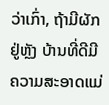ວ່າເກົ່າ, ຖ້າມີຜັກຢູ່ຫຼັງ ບ້ານທີ່ດີມີຄວາມສະອາດແມ່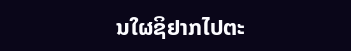ນໃຜຊິຢາກໄປຕະ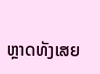ຫຼາດທັງເສຍ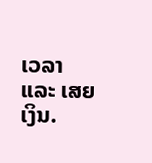ເວລາ ແລະ ເສຍເງິນ.